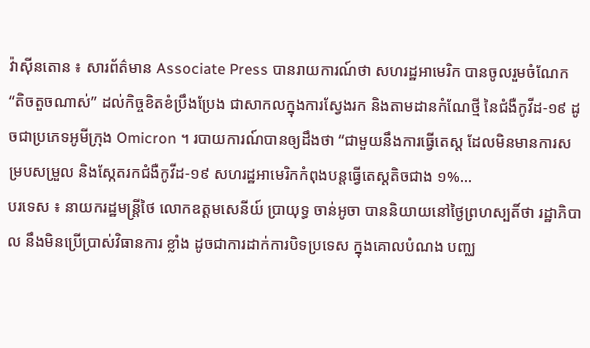វ៉ាស៊ីនតោន ៖ សារព័ត៌មាន Associate Press បានរាយការណ៍ថា សហរដ្ឋអាមេរិក បានចូលរួមចំណែក “តិចតួចណាស់” ដល់កិច្ចខិតខំប្រឹងប្រែង ជាសាកលក្នុងការស្វែងរក និងតាមដានកំណែថ្មី នៃជំងឺកូវីដ-១៩ ដូចជាប្រភេទអូមីក្រុង Omicron ។ របាយការណ៍បានឲ្យដឹងថា “ជាមួយនឹងការធ្វើតេស្ត ដែលមិនមានការសម្របសម្រួល និងស្កែតរកជំងឺកូវីដ-១៩ សហរដ្ឋអាមេរិកកំពុងបន្តធ្វើតេស្តតិចជាង ១%...
បរទេស ៖ នាយករដ្ឋមន្ត្រីថៃ លោកឧត្តមសេនីយ៍ ប្រាយុទ្ធ ចាន់អូចា បាននិយាយនៅថ្ងៃព្រហស្បតិ៍ថា រដ្ឋាភិបាល នឹងមិនប្រើប្រាស់វិធានការ ខ្លាំង ដូចជាការដាក់ការបិទប្រទេស ក្នុងគោលបំណង បញ្ឈ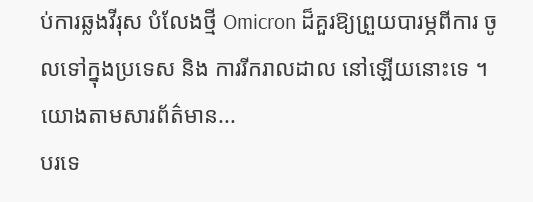ប់ការឆ្លងវីរុស បំលែងថ្មី Omicron ដ៏គួរឱ្យព្រួយបារម្ភពីការ ចូលទៅក្នុងប្រទេស និង ការរីករាលដាល នៅឡើយនោះទេ ។ យោងតាមសារព័ត៌មាន...
បរទេ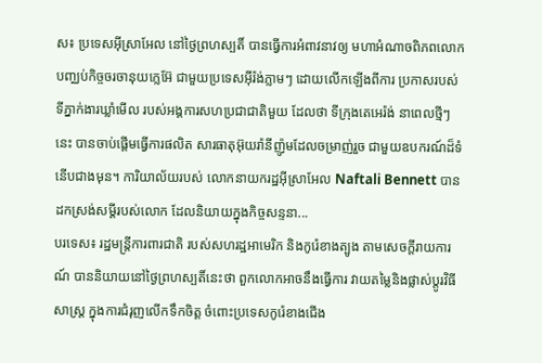ស៖ ប្រទេសអ៊ីស្រាអែល នៅថ្ងៃព្រហស្បតិ៍ បានធ្វើការអំពាវនាវឲ្យ មហាអំណាចពិភពលោក បញ្ឈប់កិច្ចចរចានុយក្លេអ៊ែ ជាមួយប្រទេសអ៊ីរ៉ង់ភ្លាមៗ ដោយលើកឡើងពីការ ប្រកាសរបស់ទីភ្នាក់ងារឃ្លាំមើល របស់អង្គការសហប្រជាជាតិមួយ ដែលថា ទីក្រុងតេអេរ៉ង់ នាពេលថ្មីៗនេះ បានចាប់ផ្តើមធ្វើការផលិត សារធាតុអ៊ុយរ៉ានីញ៉ូមដែលចម្រាញ់រួច ជាមួយឧបករណ៍ដ៏ទំនើបជាងមុន។ ការិយាល័យរបស់ លោកនាយករដ្ឋអ៊ីស្រាអែល Naftali Bennett បានដកស្រង់សម្តីរបស់លោក ដែលនិយាយក្នុងកិច្ចសន្ទនា...
បរទេស៖ រដ្ឋមន្ត្រីការពារជាតិ របស់សហរដ្ឋអាមេរិក និងកូរ៉េខាងត្បូង តាមសេចក្តីរាយការណ៍ បាននិយាយនៅថ្ងៃព្រហស្បតិ៍នេះថា ពួកលោកអាចនឹងធ្វើការ វាយតម្លៃនិងផ្លាស់ប្តូរវិធីសាស្ត្រ ក្នុងការជំរុញលើកទឹកចិត្ត ចំពោះប្រទេសកូរ៉េខាងជើង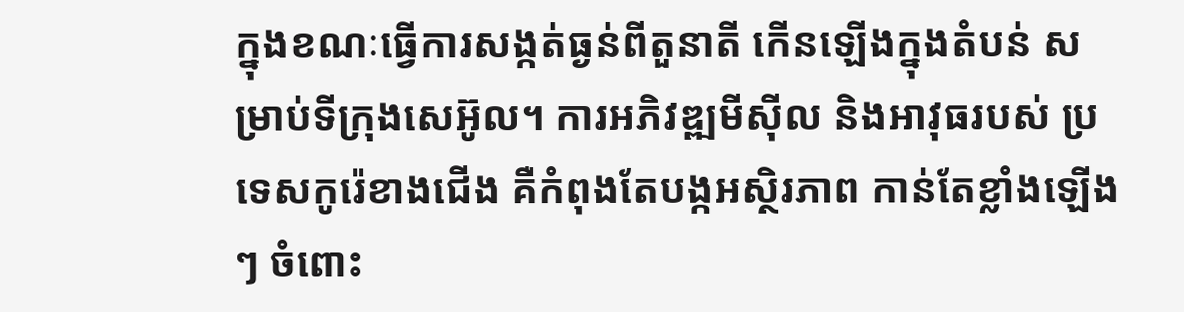ក្នុងខណៈធ្វើការសង្កត់ធ្ងន់ពីតួនាតី កើនឡើងក្នុងតំបន់ សម្រាប់ទីក្រុងសេអ៊ូល។ ការអភិវឌ្ឍមីស៊ីល និងអាវុធរបស់ ប្រទេសកូរ៉េខាងជើង គឺកំពុងតែបង្កអស្ថិរភាព កាន់តែខ្លាំងឡើងៗ ចំពោះ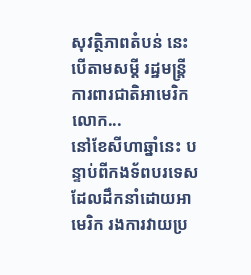សុវត្ថិភាពតំបន់ នេះបើតាមសម្តី រដ្ឋមន្ត្រីការពារជាតិអាមេរិក លោក...
នៅខែសីហាឆ្នាំនេះ បន្ទាប់ពីកងទ័ពបរទេស ដែលដឹកនាំដោយអាមេរិក រងការវាយប្រ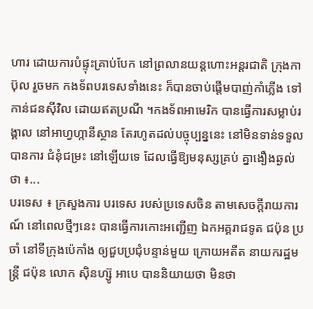ហារ ដោយការបំផ្ទុះគ្រាប់បែក នៅព្រលានយន្តហោះអន្តរជាតិ ក្រុងកាប៊ុល រួចមក កងទ័ពបរទេសទាំងនេះ ក៏បានចាប់ផ្តើមបាញ់កាំភ្លើង ទៅកាន់ជនស៊ីវិល ដោយឥតប្រណី ។កងទ័ពអាមេរិក បានធ្វើការសម្លាប់រង្គាល នៅអាហ្វហ្កានីស្ថាន តែរហូតដល់បច្ចុប្បន្ននេះ នៅមិនទាន់ទទួលបានការ ជំនុំជម្រះ នៅឡើយទេ ដែលធ្វើឱ្យមនុស្សគ្រប់ គ្នាងឿងឆ្ងល់ថា ៖...
បរទេស ៖ ក្រសួងការ បរទេស របស់ប្រទេសចិន តាមសេចក្តីរាយការណ៍ នៅពេលថ្មីៗនេះ បានធ្វើការកោះអញ្ជើញ ឯកអគ្គរាជទូត ជប៉ុន ប្រចាំ នៅទីក្រុងប៉េកាំង ឲ្យជួបប្រជុំបន្ទាន់មួយ ក្រោយអតីត នាយករដ្ឋមន្ត្រី ជប៉ុន លោក ស៊ិនហ្ស៊ូ អាបេ បាននិយាយថា មិនថា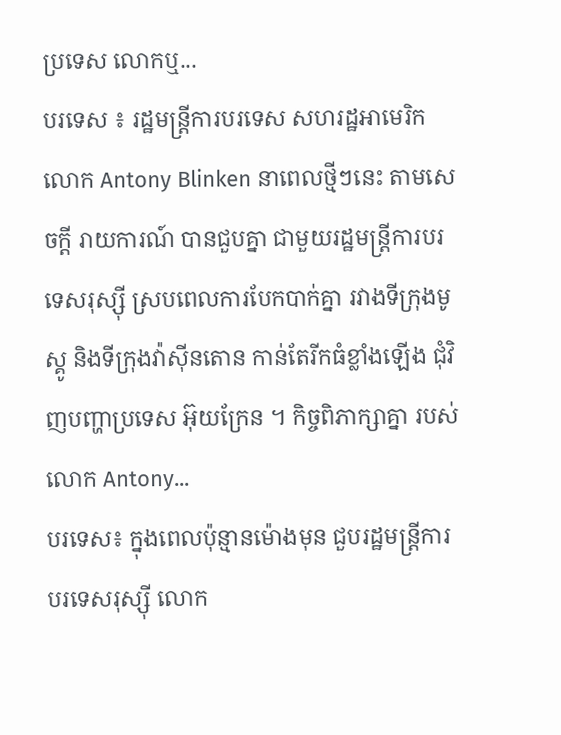ប្រទេស លោកឬ...
បរទេស ៖ រដ្ឋមន្ត្រីការបរទេស សហរដ្ឋអាមេរិក លោក Antony Blinken នាពេលថ្មីៗនេះ តាមសេចក្តី រាយការណ៍ បានជួបគ្នា ជាមួយរដ្ឋមន្ត្រីការបរទេសរុស្ស៊ី ស្របពេលការបែកបាក់គ្នា រវាងទីក្រុងមូស្គូ និងទីក្រុងវ៉ាស៊ីនតោន កាន់តែរីកធំខ្លាំងឡើង ជុំវិញបញ្ហាប្រទេស អ៊ុយក្រែន ។ កិច្ចពិភាក្សាគ្នា របស់លោក Antony...
បរទេស៖ ក្នុងពេលប៉ុន្មានម៉ោងមុន ជួបរដ្ឋមន្ត្រីការបរទេសរុស្ស៊ី លោក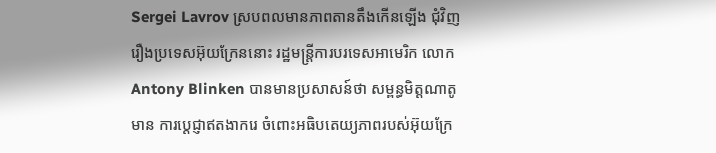Sergei Lavrov ស្របពលមានភាពតានតឹងកើនឡើង ជុំវិញរឿងប្រទេសអ៊ុយក្រែននោះ រដ្ឋមន្ត្រីការបរទេសអាមេរិក លោក Antony Blinken បានមានប្រសាសន៍ថា សម្ពន្ធមិត្តណាតូមាន ការប្តេជ្ញាឥតងាករេ ចំពោះអធិបតេយ្យភាពរបស់អ៊ុយក្រែ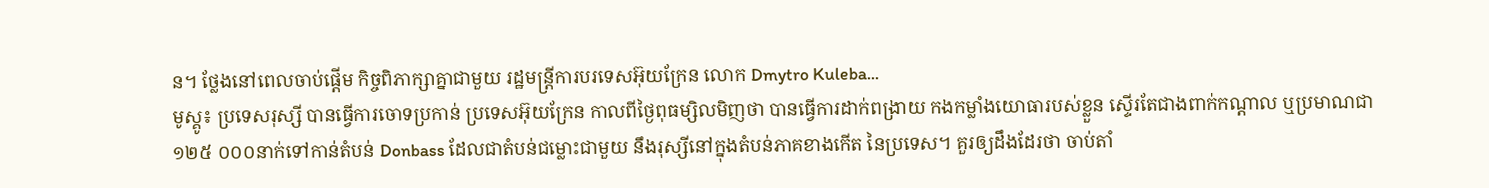ន។ ថ្លែងនៅពេលចាប់ផ្តើម កិច្ចពិភាក្សាគ្នាជាមួយ រដ្ឋមន្ត្រីការបរទេសអ៊ុយក្រែន លោក Dmytro Kuleba...
មូស្គូ៖ ប្រទេសរុស្សី បានធ្វើការចោទប្រកាន់ ប្រទេសអ៊ុយក្រែន កាលពីថ្ងៃពុធម្សិលមិញថា បានធ្វើការដាក់ពង្រាយ កងកម្លាំងយោធារបស់ខ្លួន ស្ទើរតែជាងពាក់កណ្តាល ឬប្រមាណជា ១២៥ ០០០នាក់ទៅកាន់តំបន់ Donbass ដែលជាតំបន់ជម្លោះជាមួយ នឹងរុស្សីនៅក្នុងតំបន់ភាគខាងកើត នៃប្រទេស។ គួរឲ្យដឹងដែរថា ចាប់តាំ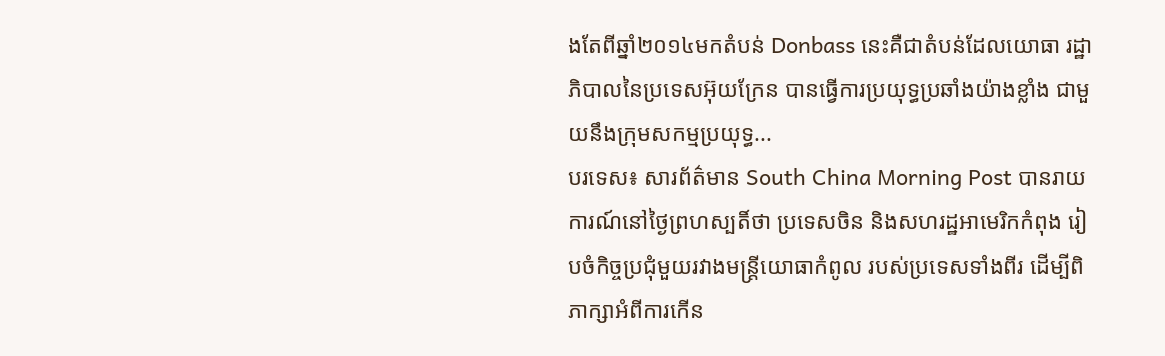ងតែពីឆ្នាំ២០១៤មកតំបន់ Donbass នេះគឺជាតំបន់ដែលយោធា រដ្ឋាភិបាលនៃប្រទេសអ៊ុយក្រែន បានធ្វើការប្រយុទ្ធប្រឆាំងយ៉ាងខ្លាំង ជាមួយនឹងក្រុមសកម្មប្រយុទ្ធ...
បរទេស៖ សារព័ត៌មាន South China Morning Post បានរាយការណ៍នៅថ្ងៃព្រហស្បតិ៍ថា ប្រទេសចិន និងសហរដ្ឋអាមេរិកកំពុង រៀបចំកិច្ចប្រជុំមួយរវាងមន្ត្រីយោធាកំពូល របស់ប្រទេសទាំងពីរ ដើម្បីពិភាក្សាអំពីការកើន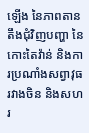ឡើង នៃភាពតានតឹងជុំវិញបញ្ហា នៃកោះតៃវ៉ាន់ និងការប្រណាំងសព្វាវុធរវាងចិន និងសហរ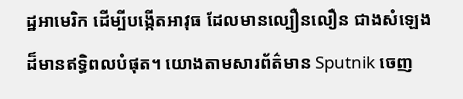ដ្ឋអាមេរិក ដើម្បីបង្កើតអាវុធ ដែលមានល្បឿនលឿន ជាងសំឡេងដ៏មានឥទ្ធិពលបំផុត។ យោងតាមសារព័ត៌មាន Sputnik ចេញ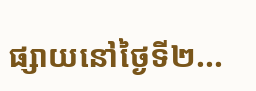ផ្សាយនៅថ្ងៃទី២...